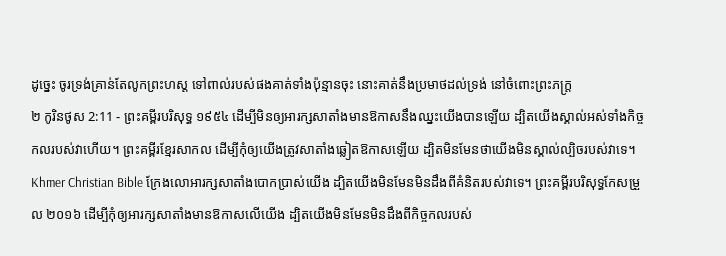ដូច្នេះ ចូរទ្រង់គ្រាន់តែលូកព្រះហស្ត ទៅពាល់របស់ផងគាត់ទាំងប៉ុន្មានចុះ នោះគាត់នឹងប្រមាថដល់ទ្រង់ នៅចំពោះព្រះភក្ត្រ
២ កូរិនថូស 2:11 - ព្រះគម្ពីរបរិសុទ្ធ ១៩៥៤ ដើម្បីមិនឲ្យអារក្សសាតាំងមានឱកាសនឹងឈ្នះយើងបានឡើយ ដ្បិតយើងស្គាល់អស់ទាំងកិច្ចកលរបស់វាហើយ។ ព្រះគម្ពីរខ្មែរសាកល ដើម្បីកុំឲ្យយើងត្រូវសាតាំងឆ្លៀតឱកាសឡើយ ដ្បិតមិនមែនថាយើងមិនស្គាល់ល្បិចរបស់វាទេ។ Khmer Christian Bible ក្រែងលោអារក្សសាតាំងបោកប្រាស់យើង ដ្បិតយើងមិនមែនមិនដឹងពីគំនិតរបស់វាទេ។ ព្រះគម្ពីរបរិសុទ្ធកែសម្រួល ២០១៦ ដើម្បីកុំឲ្យអារក្សសាតាំងមានឱកាសលើយើង ដ្បិតយើងមិនមែនមិនដឹងពីកិច្ចកលរបស់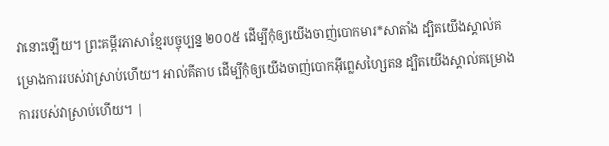វានោះឡើយ។ ព្រះគម្ពីរភាសាខ្មែរបច្ចុប្បន្ន ២០០៥ ដើម្បីកុំឲ្យយើងចាញ់បោកមារ*សាតាំង ដ្បិតយើងស្គាល់គម្រោងការរបស់វាស្រាប់ហើយ។ អាល់គីតាប ដើម្បីកុំឲ្យយើងចាញ់បោកអ៊ីព្លេសហ្សៃតន ដ្បិតយើងស្គាល់គម្រោងការរបស់វាស្រាប់ហើយ។ |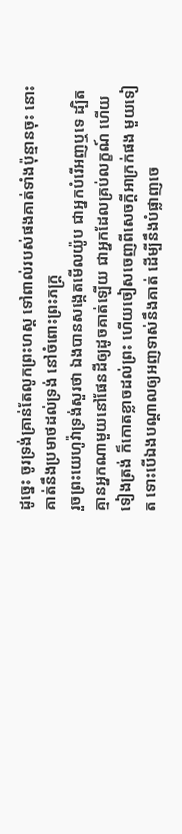ដូច្នេះ ចូរទ្រង់គ្រាន់តែលូកព្រះហស្ត ទៅពាល់របស់ផងគាត់ទាំងប៉ុន្មានចុះ នោះគាត់នឹងប្រមាថដល់ទ្រង់ នៅចំពោះព្រះភក្ត្រ
រួចព្រះយេហូវ៉ាទ្រង់សួរថា ឯងបានសង្កេតមើលយ៉ូប ជាអ្នកបំរើអញឬទេ ដ្បិតគ្មានអ្នកណាមួយនៅផែនដីឲ្យដូចគាត់ឡើយ ជាអ្នកដែលគ្រប់លក្ខណ៍ ហើយទៀងត្រង់ ក៏កោតខ្លាចដល់ព្រះ ហើយចៀសចេញពីសេចក្ដីអាក្រក់ផង មួយទៀត ទោះបើឯងបណ្តាលឲ្យអញទាស់នឹងគាត់ ដើម្បីនឹងបំផ្លាញចេ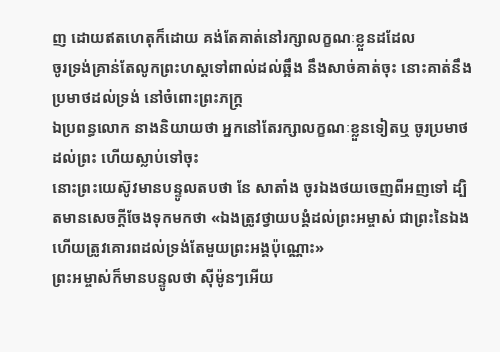ញ ដោយឥតហេតុក៏ដោយ គង់តែគាត់នៅរក្សាលក្ខណៈខ្លួនដដែល
ចូរទ្រង់គ្រាន់តែលូកព្រះហស្តទៅពាល់ដល់ឆ្អឹង នឹងសាច់គាត់ចុះ នោះគាត់នឹងប្រមាថដល់ទ្រង់ នៅចំពោះព្រះភក្ត្រ
ឯប្រពន្ធលោក នាងនិយាយថា អ្នកនៅតែរក្សាលក្ខណៈខ្លួនទៀតឬ ចូរប្រមាថដល់ព្រះ ហើយស្លាប់ទៅចុះ
នោះព្រះយេស៊ូវមានបន្ទូលតបថា នែ សាតាំង ចូរឯងថយចេញពីអញទៅ ដ្បិតមានសេចក្ដីចែងទុកមកថា «ឯងត្រូវថ្វាយបង្គំដល់ព្រះអម្ចាស់ ជាព្រះនៃឯង ហើយត្រូវគោរពដល់ទ្រង់តែមួយព្រះអង្គប៉ុណ្ណោះ»
ព្រះអម្ចាស់ក៏មានបន្ទូលថា ស៊ីម៉ូនៗអើយ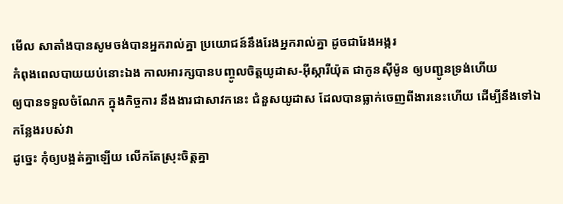មើល សាតាំងបានសូមចង់បានអ្នករាល់គ្នា ប្រយោជន៍នឹងរែងអ្នករាល់គ្នា ដូចជារែងអង្ករ
កំពុងពេលបាយយប់នោះឯង កាលអារក្សបានបញ្ចូលចិត្តយូដាស-អ៊ីស្ការីយ៉ុត ជាកូនស៊ីម៉ូន ឲ្យបញ្ជូនទ្រង់ហើយ
ឲ្យបានទទួលចំណែក ក្នុងកិច្ចការ នឹងងារជាសាវកនេះ ជំនួសយូដាស ដែលបានធ្លាក់ចេញពីងារនេះហើយ ដើម្បីនឹងទៅឯកន្លែងរបស់វា
ដូច្នេះ កុំឲ្យបង្អត់គ្នាឡើយ លើកតែស្រុះចិត្តគ្នា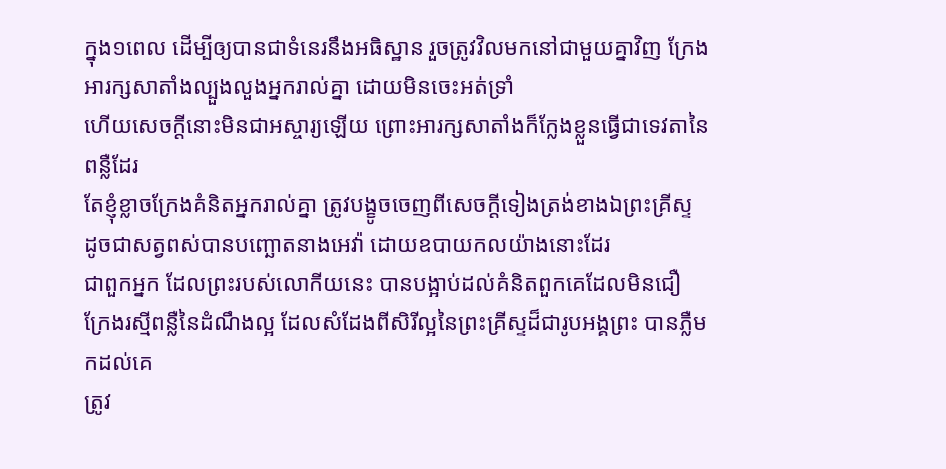ក្នុង១ពេល ដើម្បីឲ្យបានជាទំនេរនឹងអធិស្ឋាន រួចត្រូវវិលមកនៅជាមួយគ្នាវិញ ក្រែងអារក្សសាតាំងល្បួងលួងអ្នករាល់គ្នា ដោយមិនចេះអត់ទ្រាំ
ហើយសេចក្ដីនោះមិនជាអស្ចារ្យឡើយ ព្រោះអារក្សសាតាំងក៏ក្លែងខ្លួនធ្វើជាទេវតានៃពន្លឺដែរ
តែខ្ញុំខ្លាចក្រែងគំនិតអ្នករាល់គ្នា ត្រូវបង្ខូចចេញពីសេចក្ដីទៀងត្រង់ខាងឯព្រះគ្រីស្ទ ដូចជាសត្វពស់បានបញ្ឆោតនាងអេវ៉ា ដោយឧបាយកលយ៉ាងនោះដែរ
ជាពួកអ្នក ដែលព្រះរបស់លោកីយនេះ បានបង្អាប់ដល់គំនិតពួកគេដែលមិនជឿ ក្រែងរស្មីពន្លឺនៃដំណឹងល្អ ដែលសំដែងពីសិរីល្អនៃព្រះគ្រីស្ទដ៏ជារូបអង្គព្រះ បានភ្លឺមកដល់គេ
ត្រូវ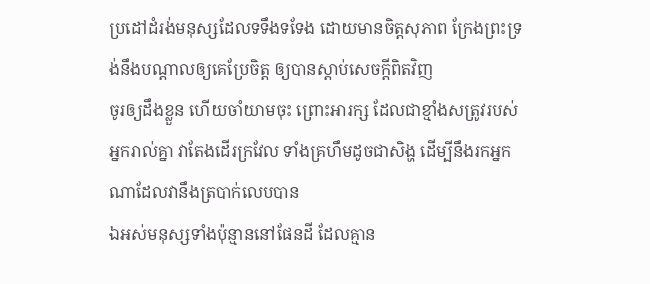ប្រដៅដំរង់មនុស្សដែលទទឹងទទែង ដោយមានចិត្តសុភាព ក្រែងព្រះទ្រង់នឹងបណ្តាលឲ្យគេប្រែចិត្ត ឲ្យបានស្តាប់សេចក្ដីពិតវិញ
ចូរឲ្យដឹងខ្លួន ហើយចាំយាមចុះ ព្រោះអារក្ស ដែលជាខ្មាំងសត្រូវរបស់អ្នករាល់គ្នា វាតែងដើរក្រវែល ទាំងគ្រហឹមដូចជាសិង្ហ ដើម្បីនឹងរកអ្នកណាដែលវានឹងត្របាក់លេបបាន
ឯអស់មនុស្សទាំងប៉ុន្មាននៅផែនដី ដែលគ្មាន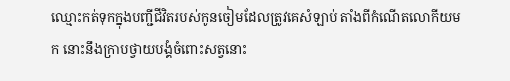ឈ្មោះកត់ទុកក្នុងបញ្ជីជីវិតរបស់កូនចៀមដែលត្រូវគេសំឡាប់ តាំងពីកំណើតលោកីយមក នោះនឹងក្រាបថ្វាយបង្គំចំពោះសត្វនោះ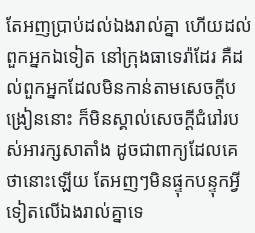តែអញប្រាប់ដល់ឯងរាល់គ្នា ហើយដល់ពួកអ្នកឯទៀត នៅក្រុងធាទេរ៉ាដែរ គឺដល់ពួកអ្នកដែលមិនកាន់តាមសេចក្ដីបង្រៀននោះ ក៏មិនស្គាល់សេចក្ដីជំរៅរបស់អារក្សសាតាំង ដូចជាពាក្យដែលគេថានោះឡើយ តែអញៗមិនផ្ទុកបន្ទុកអ្វីទៀតលើឯងរាល់គ្នាទេ